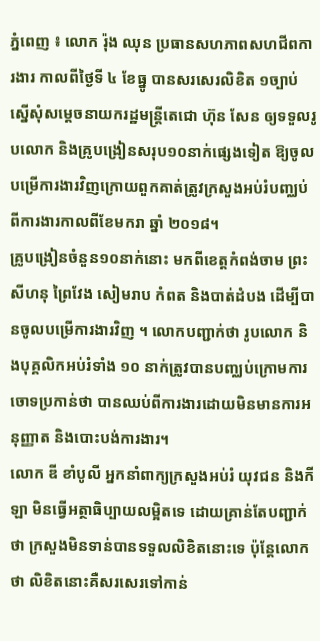ភ្នំពេញ ៖ លោក រ៉ុង ឈុន ប្រធានសហភាពសហជីពការងារ កាលពីថ្ងៃទី ៤ ខែធ្នូ បានសរសេរលិខិត ១ច្បាប់ ស្នើសុំសម្តេចនាយករដ្ឋមន្ត្រីតេជោ ហ៊ុន សែន ឲ្យទទួលរូបលោក និងគ្រូបង្រៀនសរុប១០នាក់ផ្សេងទៀត ឱ្យចូលបម្រើការងារវិញក្រោយពួកគាត់ត្រូវក្រសួងអប់រំបញ្ឈប់ពីការងារកាលពីខែមករា ឆ្នាំ ២០១៨។
គ្រូបង្រៀនចំនួន១០នាក់នោះ មកពីខេត្តកំពង់ចាម ព្រះសីហនុ ព្រៃវែង សៀមរាប កំពត និងបាត់ដំបង ដើម្បីបានចូលបម្រើការងារវិញ ។ លោកបញ្ជាក់ថា រូបលោក និងបុគ្គលិកអប់រំទាំង ១០ នាក់ត្រូវបានបញ្ឈប់ក្រោមការចោទប្រកាន់ថា បានឈប់ពីការងារដោយមិនមានការអនុញ្ញាត និងបោះបង់ការងារ។
លោក ឌី ខាំបូលី អ្នកនាំពាក្យក្រសួងអប់រំ យុវជន និងកីឡា មិនធ្វើអត្ថាធិប្បាយលម្អិតទេ ដោយគ្រាន់តែបញ្ជាក់ថា ក្រសួងមិនទាន់បានទទួលលិខិតនោះទេ ប៉ុន្តែលោកថា លិខិតនោះគឺសរសេរទៅកាន់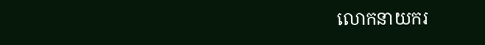លោកនាយករ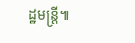ដ្ឋមន្ត្រី៕